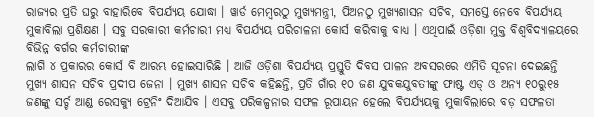ରାଜ୍ୟର ପ୍ରତି ଘରୁ ବାହାରିବେ ବିପର୍ଯ୍ୟୟ ଯୋଦ୍ଧା । ୱାର୍ଡ ମେମ୍ବରଠୁ ମୁଖ୍ୟମନ୍ତ୍ରୀ, ପିଅନଠୁ ମୁଖ୍ୟଶାସନ ସଚିବ, ସମସ୍ତେ ନେବେ ବିପର୍ଯ୍ୟୟ ମୁକାବିଲା ପ୍ରଶିକ୍ଷଣ । ସବୁ ସରକାରୀ କର୍ମଚାରୀ ମଧ୍ୟ ବିପର୍ଯ୍ୟୟ ପରିଚାଳନା କୋର୍ସ କରିବାକୁ ବାଧ୍ୟ । ଏଥିପାଇଁ ଓଡ଼ିଶା ମୁକ୍ତ ବିଶ୍ୱବିଦ୍ୟାଳୟରେ ବିଭିନ୍ନ ବର୍ଗର କର୍ମଚାରୀଙ୍କ
ଲାଗି ୪ ପ୍ରକାରର କୋର୍ସ ବି ଆରମ୍ଭ ହୋଇସାରିଛି । ଆଜି ଓଡ଼ିଶା ବିପର୍ଯ୍ୟୟ ପ୍ରସ୍ତୁତି ଦିବସ ପାଳନ ଅବସରରେ ଏମିତି ସୂଚନା ଦେଇଛନ୍ତି ମୁଖ୍ୟ ଶାସନ ସଚିବ ପ୍ରଦୀପ ଜେନା । ମୁଖ୍ୟ ଶାସନ ସଚିବ କହିଛନ୍ତି, ପ୍ରତି ଗାଁର ୧୦ ଜଣ ଯୁବକଯୁବତୀଙ୍କୁ ଫାଷ୍ଟ ଏଡ୍ ଓ ଅନ୍ୟ ୧୦ରୁ୧୫ ଜଣଙ୍କୁ ସର୍ଚ୍ଚ ଆଣ୍ଡ ରେସକ୍ୟୁ ଟ୍ରେନିଂ ଦିଆଯିବ । ଏସବୁ ପରିକଳ୍ପନାର ସଫଳ ରୂପାୟନ ହେଲେ ବିପର୍ଯ୍ୟୟକୁ ମୁକାବିଲାରେ ବଡ଼ ସଫଳତା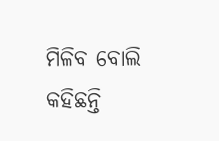ମିଳିବ ବୋଲି କହିଛନ୍ତି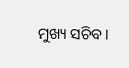ମୁଖ୍ୟ ସଚିବ।